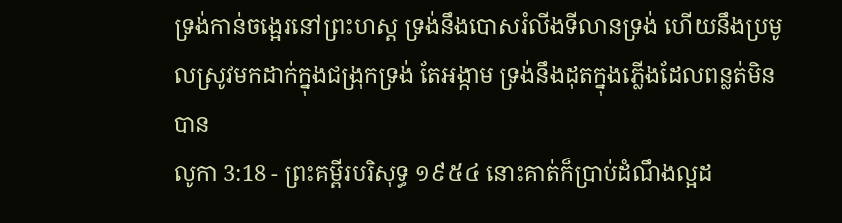ទ្រង់កាន់ចង្អេរនៅព្រះហស្ត ទ្រង់នឹងបោសរំលីងទីលានទ្រង់ ហើយនឹងប្រមូលស្រូវមកដាក់ក្នុងជង្រុកទ្រង់ តែអង្កាម ទ្រង់នឹងដុតក្នុងភ្លើងដែលពន្លត់មិនបាន
លូកា 3:18 - ព្រះគម្ពីរបរិសុទ្ធ ១៩៥៤ នោះគាត់ក៏ប្រាប់ដំណឹងល្អដ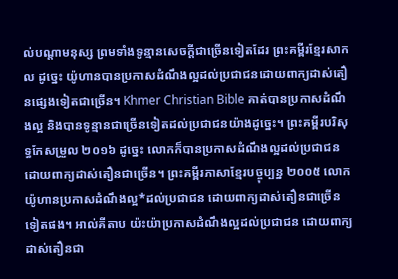ល់បណ្តាមនុស្ស ព្រមទាំងទូន្មានសេចក្ដីជាច្រើនទៀតដែរ ព្រះគម្ពីរខ្មែរសាកល ដូច្នេះ យ៉ូហានបានប្រកាសដំណឹងល្អដល់ប្រជាជនដោយពាក្យដាស់តឿនផ្សេងទៀតជាច្រើន។ Khmer Christian Bible គាត់បានប្រកាសដំណឹងល្អ និងបានទូន្មានជាច្រើនទៀតដល់ប្រជាជនយ៉ាងដូច្នេះ។ ព្រះគម្ពីរបរិសុទ្ធកែសម្រួល ២០១៦ ដូច្នេះ លោកក៏បានប្រកាសដំណឹងល្អដល់ប្រជាជន ដោយពាក្យដាស់តឿនជាច្រើន។ ព្រះគម្ពីរភាសាខ្មែរបច្ចុប្បន្ន ២០០៥ លោកយ៉ូហានប្រកាសដំណឹងល្អ*ដល់ប្រជាជន ដោយពាក្យដាស់តឿនជាច្រើនទៀតផង។ អាល់គីតាប យ៉ះយ៉ាប្រកាសដំណឹងល្អដល់ប្រជាជន ដោយពាក្យដាស់តឿនជា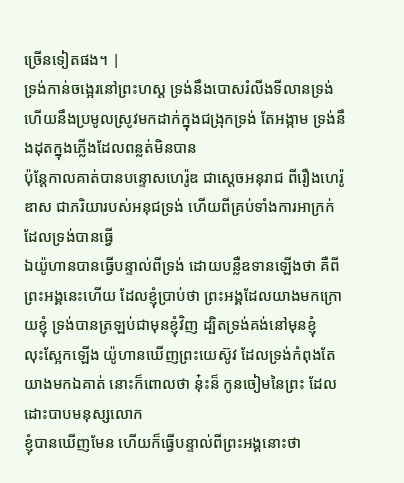ច្រើនទៀតផង។ |
ទ្រង់កាន់ចង្អេរនៅព្រះហស្ត ទ្រង់នឹងបោសរំលីងទីលានទ្រង់ ហើយនឹងប្រមូលស្រូវមកដាក់ក្នុងជង្រុកទ្រង់ តែអង្កាម ទ្រង់នឹងដុតក្នុងភ្លើងដែលពន្លត់មិនបាន
ប៉ុន្តែកាលគាត់បានបន្ទោសហេរ៉ូឌ ជាស្តេចអនុរាជ ពីរឿងហេរ៉ូឌាស ជាភរិយារបស់អនុជទ្រង់ ហើយពីគ្រប់ទាំងការអាក្រក់ ដែលទ្រង់បានធ្វើ
ឯយ៉ូហានបានធ្វើបន្ទាល់ពីទ្រង់ ដោយបន្លឺឧទានឡើងថា គឺពីព្រះអង្គនេះហើយ ដែលខ្ញុំប្រាប់ថា ព្រះអង្គដែលយាងមកក្រោយខ្ញុំ ទ្រង់បានត្រឡប់ជាមុនខ្ញុំវិញ ដ្បិតទ្រង់គង់នៅមុនខ្ញុំ
លុះស្អែកឡើង យ៉ូហានឃើញព្រះយេស៊ូវ ដែលទ្រង់កំពុងតែយាងមកឯគាត់ នោះក៏ពោលថា នុ៎ះន៏ កូនចៀមនៃព្រះ ដែលដោះបាបមនុស្សលោក
ខ្ញុំបានឃើញមែន ហើយក៏ធ្វើបន្ទាល់ពីព្រះអង្គនោះថា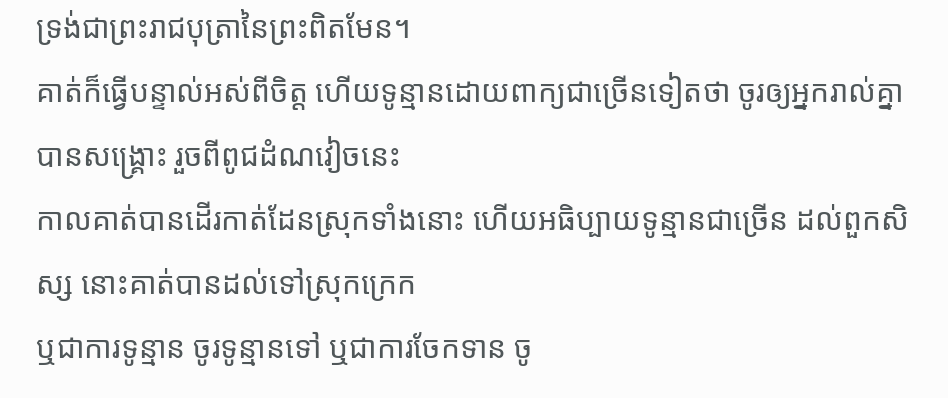ទ្រង់ជាព្រះរាជបុត្រានៃព្រះពិតមែន។
គាត់ក៏ធ្វើបន្ទាល់អស់ពីចិត្ត ហើយទូន្មានដោយពាក្យជាច្រើនទៀតថា ចូរឲ្យអ្នករាល់គ្នាបានសង្គ្រោះ រួចពីពូជដំណវៀចនេះ
កាលគាត់បានដើរកាត់ដែនស្រុកទាំងនោះ ហើយអធិប្បាយទូន្មានជាច្រើន ដល់ពួកសិស្ស នោះគាត់បានដល់ទៅស្រុកក្រេក
ឬជាការទូន្មាន ចូរទូន្មានទៅ ឬជាការចែកទាន ចូ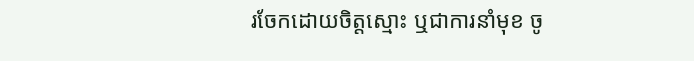រចែកដោយចិត្តស្មោះ ឬជាការនាំមុខ ចូ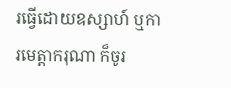រធ្វើដោយឧស្សាហ៍ ឬការមេត្តាករុណា ក៏ចូរ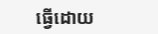ធ្វើដោយ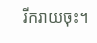រីករាយចុះ។